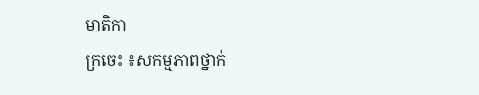មាតិកា
ក្រចេះ ៖សកម្មភាពថ្នាក់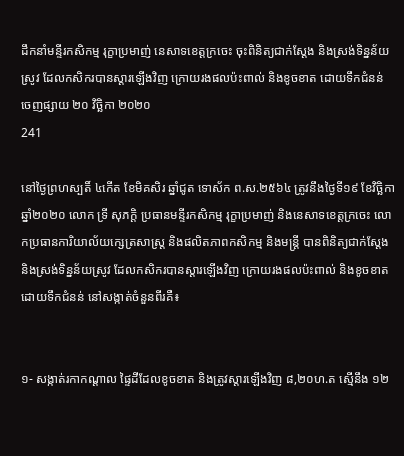ដឹកនាំមន្ទីរកសិកម្ម រុក្ខាប្រមាញ់ នេសាទខេត្តក្រចេះ ចុះពិនិត្យជាក់ស្តែង និងស្រង់ទិន្នន័យស្រូវ ដែលកសិករបានស្តារឡើងវិញ ក្រោយរងផលប៉ះពាល់ និងខូចខាត ដោយទឹកជំនន់
ចេញផ្សាយ ២០ វិច្ឆិកា ២០២០
241

នៅថ្ងៃព្រហស្បតិ៍ ៤កើត ខែមិគសិរ ឆ្នាំជូត ទោស័ក ព.ស.២៥៦៤ ត្រូវនឹងថ្ងៃទី១៩ ខែវិច្ឆិកា ឆ្នាំ២០២០ លោក ទ្រី សុភក្តិ ប្រធានមន្ទីរកសិកម្ម រុក្ខាប្រមាញ់ និងនេសាទខេត្តក្រចេះ លោកប្រធានការិយាល័យក្សេត្រសាស្រ្ត និងផលិតភាពកសិកម្ម និងមន្ត្រី បានពិនិត្យជាក់ស្តែង និងស្រង់ទិន្នន័យស្រូវ ដែលកសិករបានស្តារឡើងវិញ ក្រោយរងផលប៉ះពាល់ និងខូចខាត ដោយទឹកជំនន់ នៅសង្កាត់ចំនួនពីរគឺ៖


១- សង្កាត់រកាកណ្តាល ផ្ទៃដីដែលខូចខាត និងត្រូវស្តារឡើងវិញ ៨,២០ហ.ត ស្មើនឹង ១២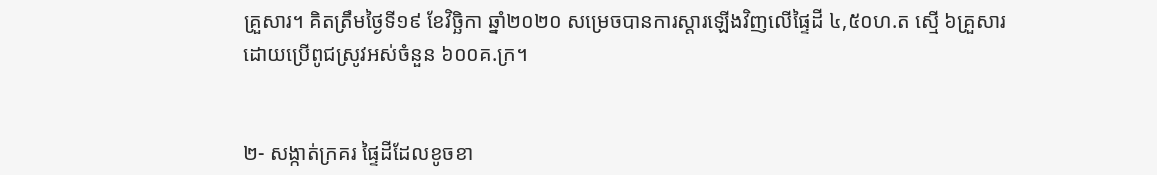គ្រួសារ។ គិតត្រឹមថ្ងៃទី១៩ ខែវិច្ឆិកា ឆ្នាំ២០២០ សម្រេចបានការស្តារឡើងវិញលើផ្ទៃដី ៤,៥០ហ.ត ស្មើ ៦គ្រួសារ ដោយប្រើពូជស្រូវអស់ចំនួន ៦០០គ.ក្រ។


២- សង្កាត់ក្រគរ ផ្ទៃដីដែលខូចខា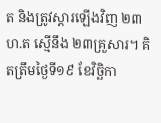ត និងត្រូវស្តារឡើងវិញ ២៣ហ.ត ស្មើនឹង ២៣គ្រួសារ។ គិតត្រឹមថ្ងៃទី១៩ ខែវិច្ឆិកា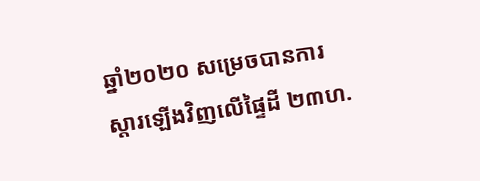ឆ្នាំ២០២០ សម្រេចបានការស្តារឡើងវិញលើផ្ទៃដី ២៣ហ.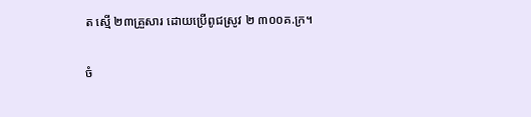ត ស្មើ ២៣គ្រួសារ ដោយប្រើពូជស្រូវ ២ ៣០០គ.ក្រ។

ចំ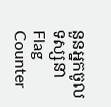នួនអ្នកចូលទស្សនា
Flag Counter